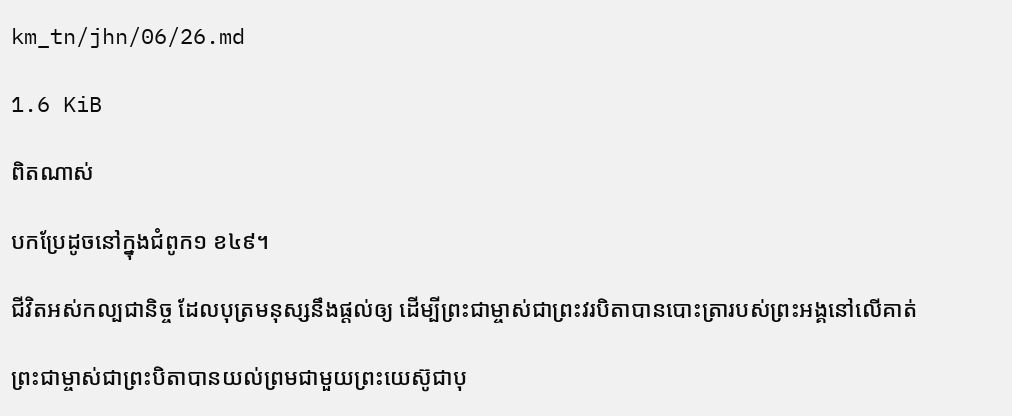km_tn/jhn/06/26.md

1.6 KiB

ពិតណាស់

បកប្រែដូចនៅក្នុងជំពូក១ ខ៤៩។

ជីវិតអស់កល្បជានិច្ច ដែលបុត្រមនុស្សនឹងផ្តល់ឲ្យ ដើម្បីព្រះជាម្ចាស់ជាព្រះវរបិតាបានបោះត្រារបស់ព្រះអង្គនៅលើគាត់

ព្រះជាម្ចាស់ជាព្រះបិតាបានយល់ព្រមជាមួយព្រះយេស៊ូជាបុ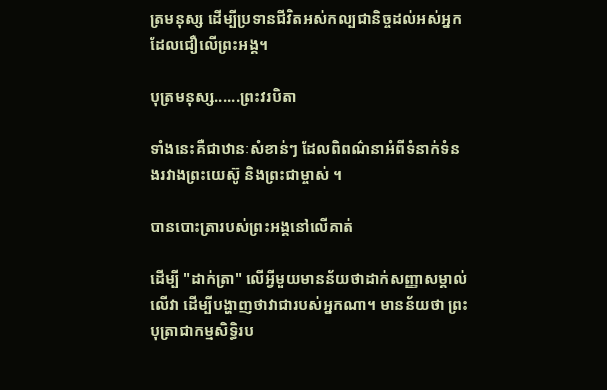ត្រមនុស្ស ដើម្បីប្រទានជីវិតអស់កល្បជានិច្ចដល់អស់អ្នកដែលជឿលើព្រះអង្គ។

បុត្រមនុស្ស......ព្រះវរបិតា

ទាំងនេះគឺជាឋានៈសំខាន់ៗ ដែលពិពណ៌នាអំពីទំនាក់ទំនងរវាងព្រះយេស៊ូ និងព្រះជាម្ចាស់ ។

បានបោះត្រារបស់ព្រះអង្គនៅលើគាត់

ដើម្បី "ដាក់ត្រា" លើអ្វីមួយមានន័យថាដាក់សញ្ញាសម្គាល់លើវា ដើម្បីបង្ហាញថាវាជារបស់អ្នកណា។ មានន័យថា ព្រះបុត្រាជាកម្មសិទ្ធិរប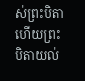ស់ព្រះបិតាហើយព្រះបិតាយល់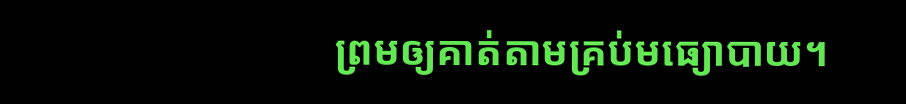ព្រមឲ្យគាត់តាមគ្រប់មធ្យោបាយ។